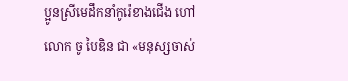ប្អូនស្រីមេដឹកនាំកូរ៉េខាងជើង ហៅ លោក ចូ បៃឌិន ជា «មនុស្សចាស់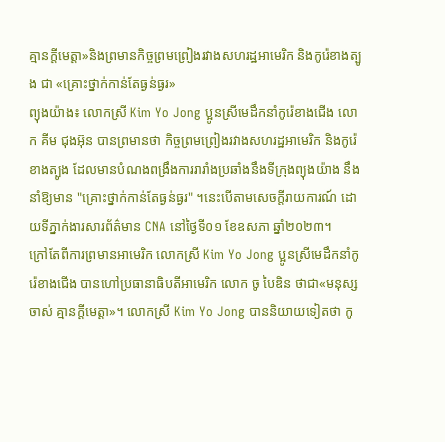គ្មានក្តីមេត្តា»និងព្រមានកិច្ចព្រមព្រៀងរវាងសហរដ្ឋអាមេរិក និងកូរ៉េខាងត្បូង ជា «គ្រោះថ្នាក់កាន់តែធ្ងន់ធ្ងរ»
ព្យុងយ៉ាង៖ លោកស្រី Kim Yo Jong ប្អូនស្រីមេដឹកនាំកូរ៉េខាងជើង លោក គីម ជុងអ៊ុន បានព្រមានថា កិច្ចព្រមព្រៀងរវាងសហរដ្ឋអាមេរិក និងកូរ៉េខាងត្បូង ដែលមានបំណងពង្រឹងការរារាំងប្រឆាំងនឹងទីក្រុងព្យុងយ៉ាង នឹងនាំឱ្យមាន "គ្រោះថ្នាក់កាន់តែធ្ងន់ធ្ងរ" ។នេះបើតាមសេចក្តីរាយការណ៍ ដោយទីភ្នាក់ងារសារព័ត៌មាន CNA នៅថ្ងៃទី០១ ខែឧសភា ឆ្នាំ២០២៣។
ក្រៅតែពីការព្រមានអាមេរិក លោកស្រី Kim Yo Jong ប្អូនស្រីមេដឹកនាំកូរ៉េខាងជើង បានហៅប្រធានាធិបតីអាមេរិក លោក ចូ បៃឌិន ថាជា«មនុស្សចាស់ គ្មានក្តីមេត្តា»។ លោកស្រី Kim Yo Jong បាននិយាយទៀតថា កូ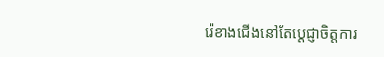រ៉េខាងជើងនៅតែប្តេជ្ញាចិត្តការ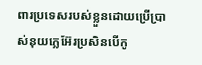ពារប្រទេសរបស់ខ្លួនដោយប្រើប្រាស់នុយក្លេអ៊ែរប្រសិនបើកូ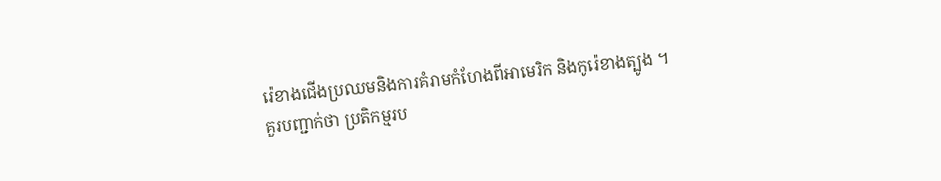រ៉េខាងជើងប្រឈមនិងការគំរាមកំហែងពីអាមេរិក និងកូរ៉េខាងត្បូង ។
គួរបញ្ជាក់ថា ប្រតិកម្មរប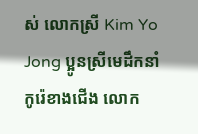ស់ លោកស្រី Kim Yo Jong ប្អូនស្រីមេដឹកនាំកូរ៉េខាងជើង លោក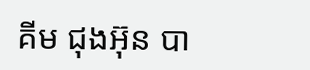គីម ជុងអ៊ុន បា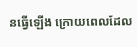នធ្វើឡើង ក្រោយពេលដែល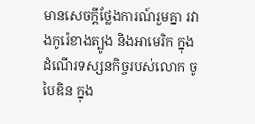មានសេចក្តីថ្លែងការណ៍រួមគ្នា រវាងកូរ៉េខាងត្បូង និងអាមេរិក ក្នុងដំណើរទស្សនកិច្ចរបស់លោក ចូ បៃឌិន ក្នុង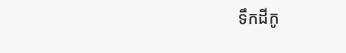ទឹកដីកូ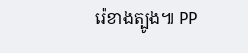រ៉េខាងត្បូង៕ PP